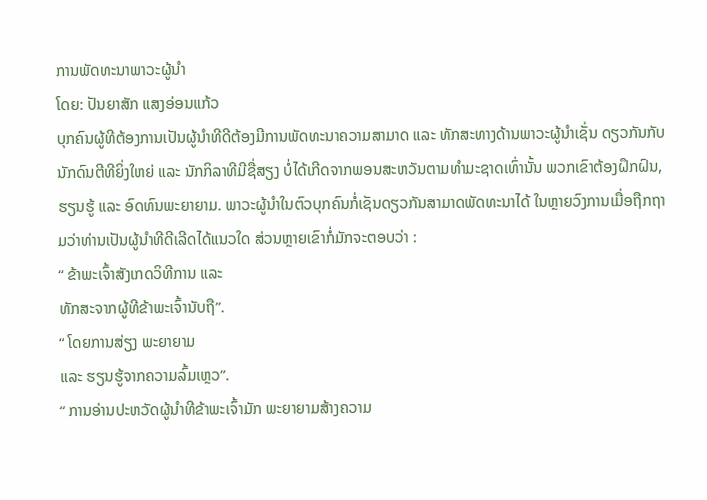ການພັດທະນາພາວະຜູ້ນຳ
ໂດຍ: ປັນຍາສັກ ແສງອ່ອນແກ້ວ
ບຸກຄົນຜູ້ທີຕ້ອງການເປັນຜູ້ນຳທີດີຕ້ອງມີການພັດທະນາຄວາມສາມາດ ແລະ ທັກສະທາງດ້ານພາວະຜູ້ນຳເຊັ່ນ ດຽວກັນກັບນັກດົນຕີທີຍິ່ງໃຫຍ່ ແລະ ນັກກິລາທີມີຊື່ສຽງ ບໍ່ໄດ້ເກີດຈາກພອນສະຫວັນຕາມທຳມະຊາດເທົ່ານັ້ນ ພວກເຂົາຕ້ອງຝຶກຝົນ, ຮຽນຮູ້ ແລະ ອົດທົນພະຍາຍາມ. ພາວະຜູ້ນຳໃນຕົວບຸກຄົນກໍ່ເຊັນດຽວກັນສາມາດພັດທະນາໄດ້ ໃນຫຼາຍວົງການເມື່ອຖືກຖາມວ່າທ່ານເປັນຜູ້ນຳທີດີເລີດໄດ້ແນວໃດ ສ່ວນຫຼາຍເຂົາກໍ່ມັກຈະຕອບວ່າ :
“ ຂ້າພະເຈົ້າສັງເກດວິທີການ ແລະ
ທັກສະຈາກຜູ້ທີຂ້າພະເຈົ້ານັບຖື”.
“ ໂດຍການສ່ຽງ ພະຍາຍາມ
ແລະ ຮຽນຮູ້ຈາກຄວາມລົ້ມເຫຼວ”.
“ ການອ່ານປະຫວັດຜູ້ນຳທີຂ້າພະເຈົ້າມັກ ພະຍາຍາມສ້າງຄວາມ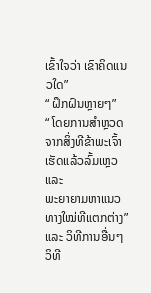ເຂົ້າໃຈວ່າ ເຂົາຄິດແນວໃດ”
“ ຝຶກຝົນຫຼາຍໆ”
“ ໂດຍການສຳຫຼວດຈາກສິ່ງທີຂ້າພະເຈົ້າເຮັດແລ້ວລົ້ມເຫຼວ ແລະ
ພະຍາຍາມຫາແນວທາງໃໝ່ທີແຕກຕ່າງ”
ແລະ ວິທີການອື່ນໆ
ວິທີ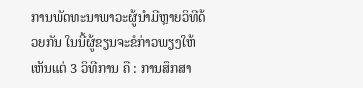ການພັດທະນາພາວະຜູ້ນຳມີຫຼາຍວິທີດ້ວຍກັນ ໃນນີ້ຜູ້ຂຽນຈະຂໍກ່າວພຽງໃຫ້ເຫັນແຕ່ 3 ວິທີການ ຄື : ການສຶກສາ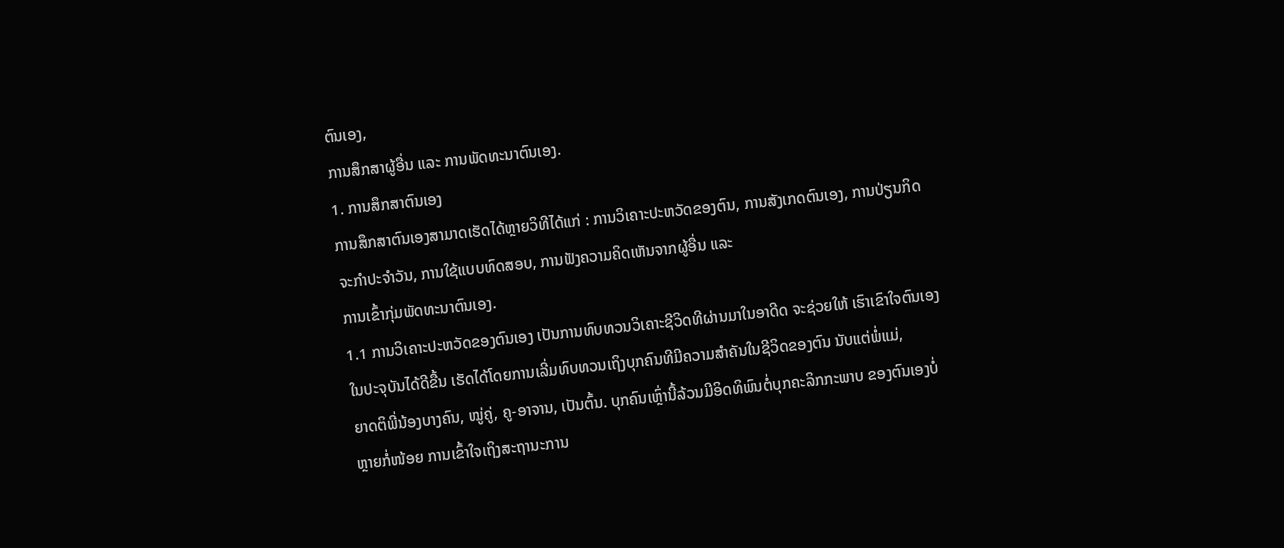ຕົນເອງ,
ການສຶກສາຜູ້ອື່ນ ແລະ ການພັດທະນາຕົນເອງ.
1. ການສຶກສາຕົນເອງ
ການສຶກສາຕົນເອງສາມາດເຮັດໄດ້ຫຼາຍວິທີໄດ້ແກ່ : ການວິເຄາະປະຫວັດຂອງຕົນ, ການສັງເກດຕົນເອງ, ການປ່ຽນກິດຈະກຳປະຈຳວັນ, ການໃຊ້ແບບທົດສອບ, ການຟັງຄວາມຄິດເຫັນຈາກຜູ້ອື່ນ ແລະ
ການເຂົ້າກຸ່ມພັດທະນາຕົນເອງ.
1.1 ການວິເຄາະປະຫວັດຂອງຕົນເອງ ເປັນການທົບທວນວິເຄາະຊີວິດທີຜ່ານມາໃນອາດີດ ຈະຊ່ວຍໃຫ້ ເຮົາເຂົາໃຈຕົນເອງໃນປະຈຸບັນໄດ້ດີຂື້ນ ເຮັດໄດ້ໂດຍການເລີ່ມທົບທວນເຖິງບຸກຄົນທີມີຄວາມສຳຄັນໃນຊີວິດຂອງຕົນ ນັບແຕ່ພໍ່ແມ່,
ຍາດຕິພີ່ນ້ອງບາງຄົນ, ໝູ່ຄູ່, ຄູ-ອາຈານ, ເປັນຕົ້ນ. ບຸກຄົນເຫຼົ່ານີ້ລ້ວນມີອິດທິພົນຕໍ່ບຸກຄະລິກກະພາບ ຂອງຕົນເອງບໍ່ຫຼາຍກໍ່ໜ້ອຍ ການເຂົ້າໃຈເຖິງສະຖານະການ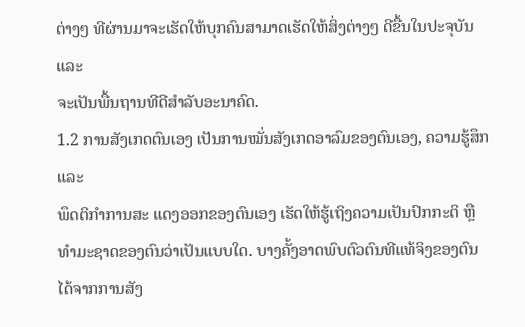ຕ່າງໆ ທີຜ່ານມາຈະເຮັດໃຫ້ບຸກຄົນສາມາດເຮັດໃຫ້ສິ່ງຕ່າງໆ ດີຂື້ນໃນປະຈຸບັນ ແລະ
ຈະເປັນພື້ນຖານທີດີສຳລັບອະນາຄົດ.
1.2 ການສັງເກດຕົນເອງ ເປັນການໝັ່ນສັງເກດອາລົມຂອງຕົນເອງ, ຄວາມຮູ້ສຶກ ແລະ
ພຶດຕິກຳການສະ ແດງອອກຂອງຕົນເອງ ເຮັດໃຫ້ຮູ້ເຖິງຄວາມເປັນປົກກະຕິ ຫຼື ທຳມະຊາດຂອງຕົນວ່າເປັນແບບໃດ. ບາງຄັ້ງອາດພົບຕົວຕົນທີແທ້ຈິງຂອງຕົນໄດ້ຈາກການສັງ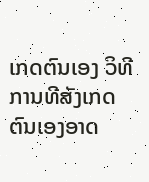ເກດຕົນເອງ ວິທີການທີສັງເກດຕົນເອງອາດ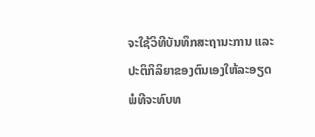ຈະໃຊ້ວິທີບັນທຶກສະຖານະການ ແລະ
ປະຕິກິລິຍາຂອງຕົນເອງໃຫ້ລະອຽດພໍທີຈະທົບທ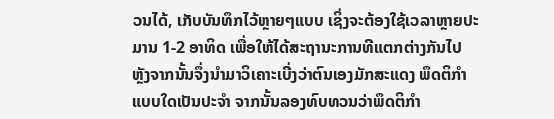ວນໄດ້, ເກັບບັນທຶກໄວ້ຫຼາຍໆແບບ ເຊິ່ງຈະຕ້ອງໃຊ້ເວລາຫຼາຍປະມານ 1-2 ອາທິດ ເພື່ອໃຫ້ໄດ້ສະຖານະການທີແຕກຕ່າງກັນໄປ ຫຼັງຈາກນັ້ນຈຶ່ງນຳມາວິເຄາະເບີ່ງວ່າຕົນເອງມັກສະແດງ ພຶດຕິກຳແບບໃດເປັນປະຈຳ ຈາກນັ້ນລອງທົບທວນວ່າພຶດຕິກຳ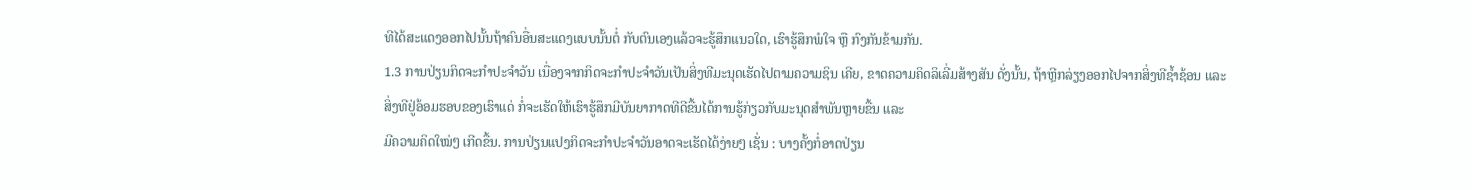ທີໄດ້ສະແດງອອກໄປນັ້ນຖ້າຄົນອື່ນສະແດງແບບນັ້ນຕໍ່ ກັບຕົນເອງແລ້ວຈະຮູ້ສຶກແນວໃດ, ເຮົາຮູ້ສຶກພໍໃຈ ຫຼື ກົງກັນຂ້າມກັນ.
1.3 ການປ່ຽນກິດຈະກຳປະຈຳວັນ ເນື່ອງຈາກກິດຈະກຳປະຈຳວັນເປັນສິ່ງທີມະນຸດເຮັດໄປຕາມຄວາມຊິນ ເຄີຍ, ຂາດຄວາມຄິດລິເລີ່ມສ້າງສັນ ດັ່ງນັ້ນ, ຖ້າຫຼີກລ່ຽງອອກໄປຈາກສິ່ງທີຊໍ້າຊ້ອນ ແລະ
ສິ່ງທີຢູ່ອ້ອມຮອບຂອງເຮົາແດ່ ກໍ່ຈະເຮັດໃຫ້ເຮົາຮູ້ສຶກມີບັນຍາກາດທີດີຂື້ນໄດ້ການຮູ້ກ່ຽວກັບມະນຸດສຳພັນຫຼາຍຂື້ນ ແລະ
ມີຄວາມຄິດໃໝ່ໆ ເກີດຂື້ນ. ການປ່ຽນແປງກິດຈະກຳປະຈຳວັນອາດຈະເຮັດໄດ້ງ່າຍໆ ເຊັ່ນ : ບາງຄັ້ງກໍ່ອາດປ່ຽນ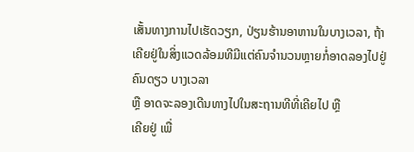ເສັ້ນທາງການໄປເຮັດວຽກ, ປ່ຽນຮ້ານອາຫານໃນບາງເວລາ, ຖ້າເຄີຍຢູ່ໃນສິ່ງແວດລ້ອມທີມີແຕ່ຄົນຈຳນວນຫຼາຍກໍ່ອາດລອງໄປຢູ່ຄົນດຽວ ບາງເວລາ
ຫຼື ອາດຈະລອງເດີນທາງໄປໃນສະຖານທີທີ່ເຄີຍໄປ ຫຼື
ເຄີຍຢູ່ ເພື່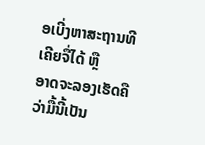ອເບີ່ງຫາສະຖານທີເຄີຍຈື່ໄດ້ ຫຼື
ອາດຈະລອງເຮັດຄືວ່າມື້ນີ້ເປັນ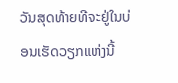ວັນສຸດທ້າຍທີຈະຢູ່ໃນບ່ອນເຮັດວຽກແຫ່ງນີ້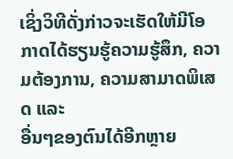ເຊິ່ງວິທີດັ່ງກ່າວຈະເຮັດໃຫ້ມີໂອກາດໄດ້ຮຽນຮູ້ຄວາມຮູ້ສຶກ, ຄວາມຕ້ອງການ, ຄວາມສາມາດພິເສດ ແລະ
ອື່ນໆຂອງຕົນໄດ້ອີກຫຼາຍ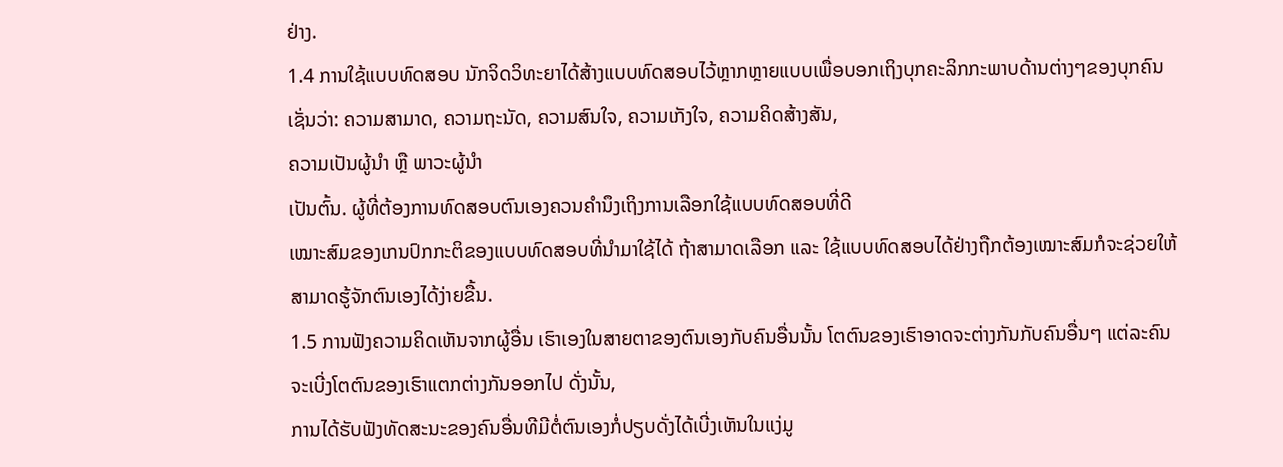ຢ່າງ.
1.4 ການໃຊ້ແບບທົດສອບ ນັກຈິດວິທະຍາໄດ້ສ້າງແບບທົດສອບໄວ້ຫຼາກຫຼາຍແບບເພື່ອບອກເຖິງບຸກຄະລິກກະພາບດ້ານຕ່າງໆຂອງບຸກຄົນ ເຊັ່ນວ່າ: ຄວາມສາມາດ, ຄວາມຖະນັດ, ຄວາມສົນໃຈ, ຄວາມເກັງໃຈ, ຄວາມຄິດສ້າງສັນ,
ຄວາມເປັນຜູ້ນຳ ຫຼື ພາວະຜູ້ນຳ
ເປັນຕົ້ນ. ຜູ້ທີ່ຕ້ອງການທົດສອບຕົນເອງຄວນຄຳນຶງເຖິງການເລືອກໃຊ້ແບບທົດສອບທີ່ດີ
ເໝາະສົມຂອງເກນປົກກະຕິຂອງແບບທົດສອບທີ່ນຳມາໃຊ້ໄດ້ ຖ້າສາມາດເລືອກ ແລະ ໃຊ້ແບບທົດສອບໄດ້ຢ່າງຖືກຕ້ອງເໝາະສົມກໍຈະຊ່ວຍໃຫ້ສາມາດຮູ້ຈັກຕົນເອງໄດ້ງ່າຍຂື້ນ.
1.5 ການຟັງຄວາມຄິດເຫັນຈາກຜູ້ອື່ນ ເຮົາເອງໃນສາຍຕາຂອງຕົນເອງກັບຄົນອື່ນນັ້ນ ໂຕຕົນຂອງເຮົາອາດຈະຕ່າງກັນກັບຄົນອື່ນໆ ແຕ່ລະຄົນຈະເບີ່ງໂຕຕົນຂອງເຮົາແຕກຕ່າງກັນອອກໄປ ດັ່ງນັ້ນ,
ການໄດ້ຮັບຟັງທັດສະນະຂອງຄົນອື່ນທີມີຕໍ່ຕົນເອງກໍ່ປຽບດັ່ງໄດ້ເບີ່ງເຫັນໃນແງ່ມູ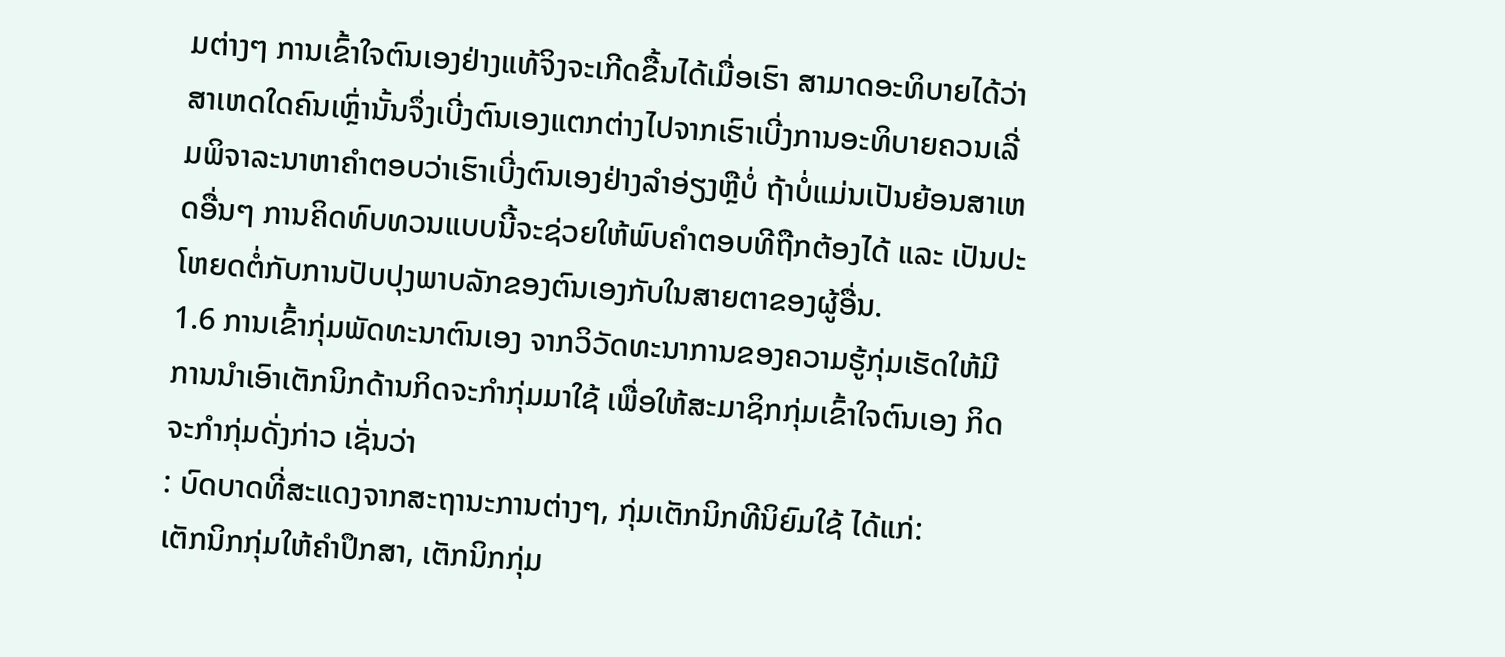ມຕ່າງໆ ການເຂົ້າໃຈຕົນເອງຢ່າງແທ້ຈິງຈະເກີດຂື້ນໄດ້ເມື່ອເຮົາ ສາມາດອະທິບາຍໄດ້ວ່າ ສາເຫດໃດຄົນເຫຼົ່ານັ້ນຈຶ່ງເບີ່ງຕົນເອງແຕກຕ່າງໄປຈາກເຮົາເບີ່ງການອະທິບາຍຄວນເລີ່ມພິຈາລະນາຫາຄຳຕອບວ່າເຮົາເບີ່ງຕົນເອງຢ່າງລຳອ່ຽງຫຼືບໍ່ ຖ້າບໍ່ແມ່ນເປັນຍ້ອນສາເຫດອື່ນໆ ການຄິດທົບທວນແບບນີ້ຈະຊ່ວຍໃຫ້ພົບຄຳຕອບທີຖືກຕ້ອງໄດ້ ແລະ ເປັນປະໂຫຍດຕໍ່ກັບການປັບປຸງພາບລັກຂອງຕົນເອງກັບໃນສາຍຕາຂອງຜູ້ອື່ນ.
1.6 ການເຂົ້າກຸ່ມພັດທະນາຕົນເອງ ຈາກວິວັດທະນາການຂອງຄວາມຮູ້ກຸ່ມເຮັດໃຫ້ມີການນຳເອົາເຕັກນິກດ້ານກິດຈະກຳກຸ່ມມາໃຊ້ ເພື່ອໃຫ້ສະມາຊິກກຸ່ມເຂົ້າໃຈຕົນເອງ ກິດຈະກຳກຸ່ມດັ່ງກ່າວ ເຊັ່ນວ່າ
: ບົດບາດທີ່ສະແດງຈາກສະຖານະການຕ່າງໆ, ກຸ່ມເຕັກນິກທີນິຍົມໃຊ້ ໄດ້ແກ່:
ເຕັກນິກກຸ່ມໃຫ້ຄຳປຶກສາ, ເຕັກນິກກຸ່ມ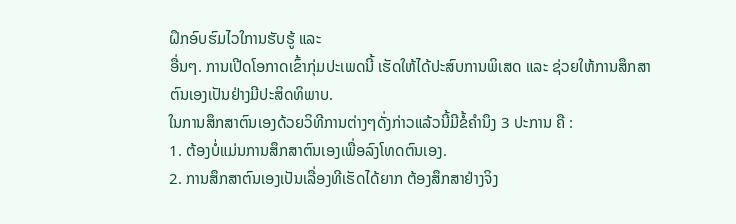ຝຶກອົບຮົມໄວໃການຮັບຮູ້ ແລະ
ອື່ນໆ. ການເປີດໂອກາດເຂົ້າກຸ່ມປະເພດນີ້ ເຮັດໃຫ້ໄດ້ປະສົບການພິເສດ ແລະ ຊ່ວຍໃຫ້ການສຶກສາຕົນເອງເປັນຢ່າງມີປະສິດທິພາບ.
ໃນການສຶກສາຕົນເອງດ້ວຍວິທີການຕ່າງໆດັ່ງກ່າວແລ້ວນີ້ມີຂໍ້ຄຳນຶງ 3 ປະການ ຄື :
1. ຕ້ອງບໍ່ແມ່ນການສຶກສາຕົນເອງເພື່ອລົງໂທດຕົນເອງ.
2. ການສຶກສາຕົນເອງເປັນເລື່ອງທີເຮັດໄດ້ຍາກ ຕ້ອງສຶກສາຢ່າງຈິງ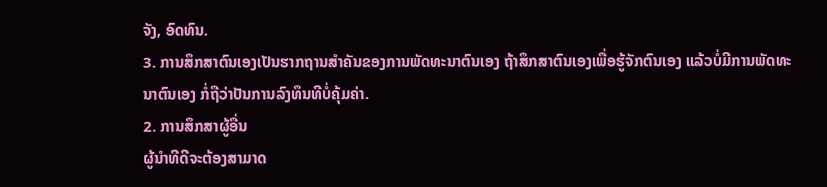ຈັງ, ອົດທົນ.
3. ການສຶກສາຕົນເອງເປັນຮາກຖານສຳຄັນຂອງການພັດທະນາຕົນເອງ ຖ້າສຶກສາຕົນເອງເພື່ອຮູ້ຈັກຕົນເອງ ແລ້ວບໍ່ມີການພັດທະນາຕົນເອງ ກໍ່ຖືວ່າປັນການລົງທຶນທີບໍ່ຄຸ້ມຄ່າ.
2. ການສຶກສາຜູ້ອື່ນ
ຜູ້ນຳທີດີຈະຕ້ອງສາມາດ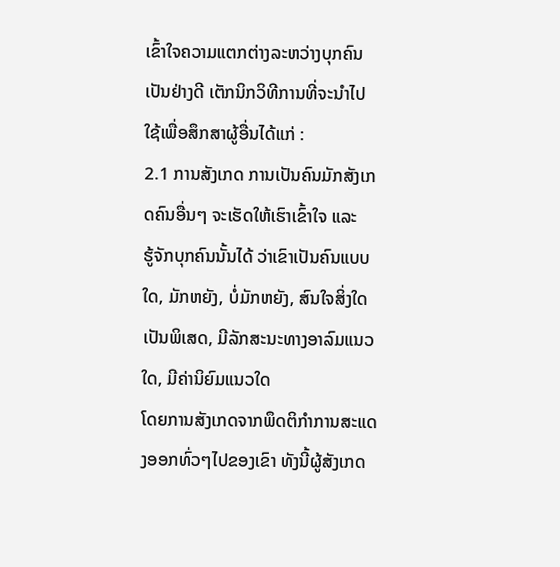ເຂົ້າໃຈຄວາມແຕກຕ່າງລະຫວ່າງບຸກຄົນເປັນຢ່າງດີ ເຕັກນິກວິທີການທີ່ຈະນຳໄປ ໃຊ້ເພື່ອສຶກສາຜູ້ອື່ນໄດ້ແກ່ :
2.1 ການສັງເກດ ການເປັນຄົນມັກສັງເກດຄົນອື່ນໆ ຈະເຮັດໃຫ້ເຮົາເຂົ້າໃຈ ແລະ
ຮູ້ຈັກບຸກຄົນນັ້ນໄດ້ ວ່າເຂົາເປັນຄົນແບບໃດ, ມັກຫຍັງ, ບໍ່ມັກຫຍັງ, ສົນໃຈສິ່ງໃດເປັນພິເສດ, ມີລັກສະນະທາງອາລົມແນວໃດ, ມີຄ່ານິຍົມແນວໃດ
ໂດຍການສັງເກດຈາກພຶດຕິກຳການສະແດງອອກທົ່ວໆໄປຂອງເຂົາ ທັງນີ້ຜູ້ສັງເກດ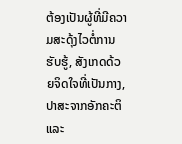ຕ້ອງເປັນຜູ້ທີ່ມີຄວາມສະດຸ້ງໄວຕໍ່ການຮັບຮູ້, ສັງເກດດ້ວຍຈິດໃຈທີ່ເປັນກາງ, ປາສະຈາກອັກຄະຕິ ແລະ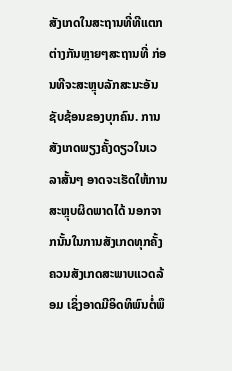ສັງເກດໃນສະຖານທີ່ທີແຕກຕ່າງກັນຫຼາຍໆສະຖານທີ່ ກ່ອນທີຈະສະຫຼຸບລັກສະນະອັນຊັບຊ້ອນຂອງບຸກຄົນ. ການສັງເກດພຽງຄັ້ງດຽວໃນເວລາສັ້ນໆ ອາດຈະເຮັດໃຫ້ການສະຫຼຸບຜິດພາດໄດ້ ນອກຈາກນັ້ນໃນການສັງເກດທຸກຄັ້ງຄວນສັງເກດສະພາບແວດລ້ອມ ເຊິ່ງອາດມີອິດທິພົນຕໍ່ພຶ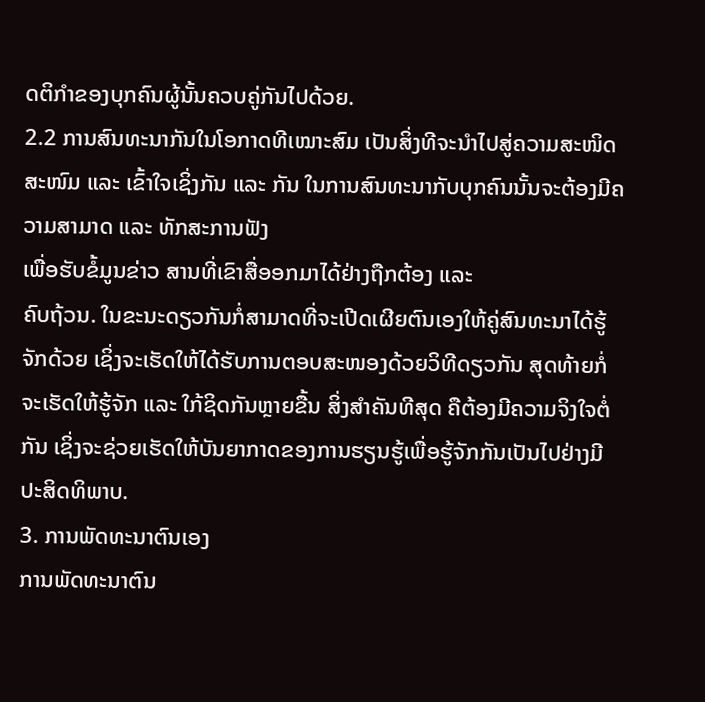ດຕິກຳຂອງບຸກຄົນຜູ້ນັ້ນຄວບຄູ່ກັນໄປດ້ວຍ.
2.2 ການສົນທະນາກັນໃນໂອກາດທີເໝາະສົມ ເປັນສິ່ງທີຈະນຳໄປສູ່ຄວາມສະໜິດສະໜົມ ແລະ ເຂົ້າໃຈເຊິ່ງກັນ ແລະ ກັນ ໃນການສົນທະນາກັບບຸກຄົນນັ້ນຈະຕ້ອງມີຄວາມສາມາດ ແລະ ທັກສະການຟັງ
ເພື່ອຮັບຂໍ້ມູນຂ່າວ ສານທີ່ເຂົາສື່ອອກມາໄດ້ຢ່າງຖືກຕ້ອງ ແລະ
ຄົບຖ້ວນ. ໃນຂະນະດຽວກັນກໍ່ສາມາດທີ່ຈະເປີດເຜີຍຕົນເອງໃຫ້ຄູ່ສົນທະນາໄດ້ຮູ້ຈັກດ້ວຍ ເຊິ່ງຈະເຮັດໃຫ້ໄດ້ຮັບການຕອບສະໜອງດ້ວຍວິທີດຽວກັນ ສຸດທ້າຍກໍ່ຈະເຮັດໃຫ້ຮູ້ຈັກ ແລະ ໃກ້ຊິດກັນຫຼາຍຂື້ນ ສິ່ງສຳຄັນທີສຸດ ຄືຕ້ອງມີຄວາມຈິງໃຈຕໍ່ກັນ ເຊິ່ງຈະຊ່ວຍເຮັດໃຫ້ບັນຍາກາດຂອງການຮຽນຮູ້ເພື່ອຮູ້ຈັກກັນເປັນໄປຢ່າງມີປະສິດທິພາບ.
3. ການພັດທະນາຕົນເອງ
ການພັດທະນາຕົນ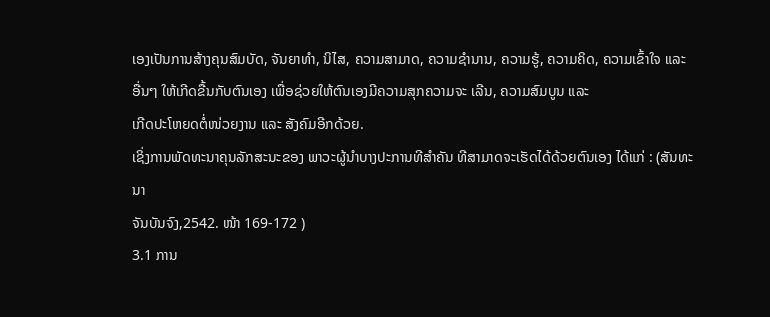ເອງເປັນການສ້າງຄຸນສົມບັດ, ຈັນຍາທຳ, ນິໄສ, ຄວາມສາມາດ, ຄວາມຊຳນານ, ຄວາມຮູ້, ຄວາມຄິດ, ຄວາມເຂົ້າໃຈ ແລະ
ອື່ນໆ ໃຫ້ເກີດຂື້ນກັບຕົນເອງ ເພື່ອຊ່ວຍໃຫ້ຕົນເອງມີຄວາມສຸກຄວາມຈະ ເລີນ, ຄວາມສົມບູນ ແລະ
ເກີດປະໂຫຍດຕໍ່ໜ່ວຍງານ ແລະ ສັງຄົມອີກດ້ວຍ.
ເຊິ່ງການພັດທະນາຄຸນລັກສະນະຂອງ ພາວະຜູ້ນຳບາງປະການທີສຳຄັນ ທີສາມາດຈະເຮັດໄດ້ດ້ວຍຕົນເອງ ໄດ້ແກ່ : (ສັນທະນາ
ຈັນບັນຈົງ,2542. ໜ້າ 169-172 )
3.1 ການ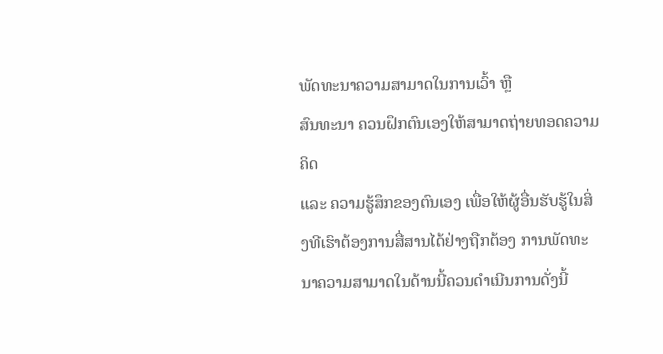ພັດທະນາຄວາມສາມາດໃນການເວົ້າ ຫຼື
ສົນທະນາ ຄວນຝຶກຕົນເອງໃຫ້ສາມາດຖ່າຍທອດຄວາມຄິດ
ແລະ ຄວາມຮູ້ສຶກຂອງຕົນເອງ ເພື່ອໃຫ້ຜູ້ອື່ນຮັບຮູ້ໃນສິ່ງທີເຮົາຕ້ອງການສື່ສານໄດ້ຢ່າງຖືກຕ້ອງ ການພັດທະ
ນາຄວາມສາມາດໃນດ້ານນີ້ຄວນດຳເນີນການດັ່ງນີ້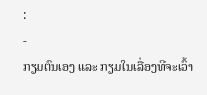:
-
ກຽມຕົນເອງ ແລະ ກຽມໃນເລື່ອງທີຈະເວົ້າ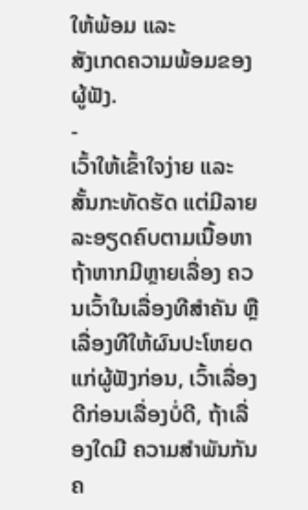ໃຫ້ພ້ອມ ແລະ
ສັງເກດຄວາມພ້ອມຂອງຜູ້ຟັງ.
-
ເວົ້າໃຫ້ເຂົ້າໃຈງ່າຍ ແລະ ສັ້ນກະທັດຮັດ ແຕ່ມີລາຍລະອຽດຄົບຕາມເນື້ອຫາ ຖ້າຫາກມີຫຼາຍເລື່ອງ ຄວນເວົ້າໃນເລື່ອງທີສຳຄັນ ຫຼື
ເລື່ອງທີໃຫ້ຜົນປະໂຫຍດແກ່ຜູ້ຟັງກ່ອນ, ເວົ້າເລື່ອງດີກ່ອນເລື່ອງບໍ່ດີ, ຖ້າເລື່ອງໃດມີ ຄວາມສຳພັນກັນຄ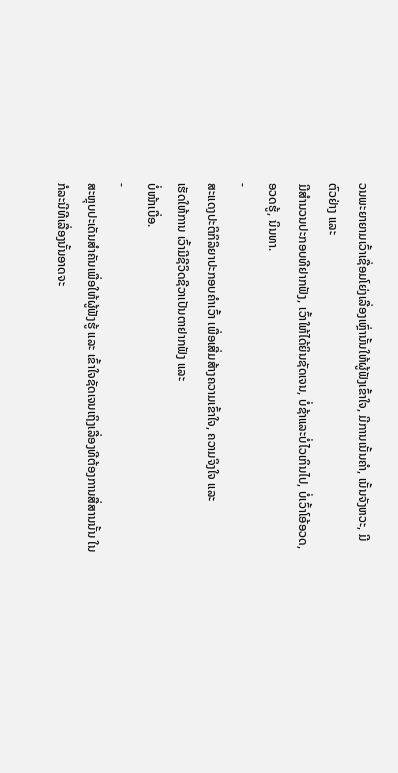ວນພະຍາຍາມເວົ້າເຊື່ອມໂຍ່ງເລື່ອງເຫຼົ່ານັ້ນໃຫ້ຜູ້ຟັງເຂົ້າໃຈ, ມີການເນັ້ນຄຳ, ເນັ້ນຈັງຫວະ, ມີຕົວຢ່າງ ແລະ
ມີສຳນວນປະກອບທີຢາກຟັງ, ເວົ້າໃຫ້ໄດ້ຍິນຊັດເຈນ, ບໍ່ຊ້າແລະບໍ່ໄວເກິນໄປ, ບໍ່ເວົ້າໂອ້ອວດ, ອວດຮູ້, ນິນທາ.
-
ສະແດງປະຕິກິລິຍາປະກອບຄຳເວົ້າ ເພື່ອເສີ່ມສ້າງຄວາມເຂົ້າໃຈ, ຄວາມຈິງໃຈ ແລະ
ເຮັດໃຫ້ການ ເວົ້າມີຊີວິດຊີວາເປັນຕາຢາກຟັງ ແລະ
ບໍ່ໜ້າເບື່ອ.
-
ສະຫຼຸບປະເດັນສຳຄັນເພື່ອໃຫ້ຜູ້ຟັງຮູ້ ແລະ ເຂົ້າໃຈຊັດເຈນເຖິງເລື່ອງທີຕ້ອງການສື່ສານນັ້ນ ໃນກໍລະນີທີເລື່ອງນັ້ນອາດຈະ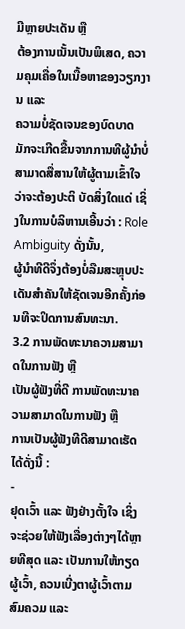ມີຫຼາຍປະເດັນ ຫຼື
ຕ້ອງການເນັ້ນເປັນພິເສດ, ຄວາມຄຸມເຄື່ອໃນເນື້ອຫາຂອງວຽກງານ ແລະ
ຄວາມບໍ່ຊັດເຈນຂອງບົດບາດ ມັກຈະເກີດຂື້ນຈາກການທີຜູ້ນຳບໍ່ສາມາດສື່ສານໃຫ້ຜູ້ຕາມເຂົ້າໃຈວ່າຈະຕ້ອງປະຕິ ບັດສິ່ງໃດແດ່ ເຊິ່ງໃນການບໍລິຫານເອີ້ນວ່າ : Role Ambiguity ດັ່ງນັ້ນ,
ຜູ້ນຳທີດີຈຶ່ງຕ້ອງບໍ່ລືມສະຫຼຸບປະເດັນສຳຄັນໃຫ້ຊັດເຈນອີກຄັ້ງກ່ອນທີຈະປິດການສົນທະນາ.
3.2 ການພັດທະນາຄວາມສາມາດໃນການຟັງ ຫຼື
ເປັນຜູ້ຟັງທີ່ດີ ການພັດທະນາຄວາມສາມາດໃນການຟັງ ຫຼື
ການເປັນຜູ້ຟັງທີດີສາມາດເຮັດໄດ້ດັ່ງນີ້ :
-
ຢຸດເວົ້າ ແລະ ຟັງຢ່າງຕັ້ງໃຈ ເຊິ່ງຈະຊ່ວຍໃຫ້ຟັງເລື່ອງຕ່າງໆໄດ້ຫຼາຍທີສຸດ ແລະ ເປັນການໃຫ້ກຽດ ຜູ້ເວົ້າ, ຄວນເບີ່ງຕາຜູ້ເວົ້າຕາມສົມຄວມ ແລະ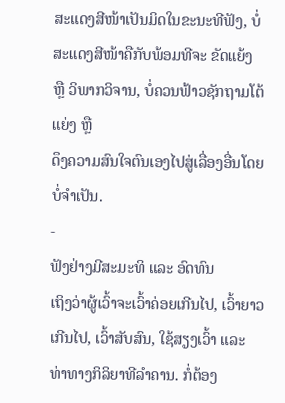ສະແດງສີໜ້າເປັນມິດໃນຂະນະທີຟັງ, ບໍ່ສະແດງສີໜ້າຄືກັບພ້ອມທີຈະ ຂັດແຍ້ງ
ຫຼື ວິພາກວິຈານ, ບໍ່ຄວນຟ້າວຊັກຖາມໂຕ້ແຍ່ງ ຫຼື
ດຶງຄວາມສົນໃຈຕົນເອງໄປສູ່ເລື່ອງອື່ນໂດຍບໍ່ຈຳເປັນ.
-
ຟັງຢ່າງມີສະມະທິ ແລະ ອົດທົນ
ເຖິງວ່າຜູ້ເວົ້າຈະເວົ້າຄ່ອຍເກີນໄປ, ເວົ້າຍາວເກີນໄປ, ເວົ້າສັບສົນ, ໃຊ້ສຽງເວົ້າ ແລະ
ທ່າທາງກິລິຍາທີລຳຄານ. ກໍ່ຕ້ອງ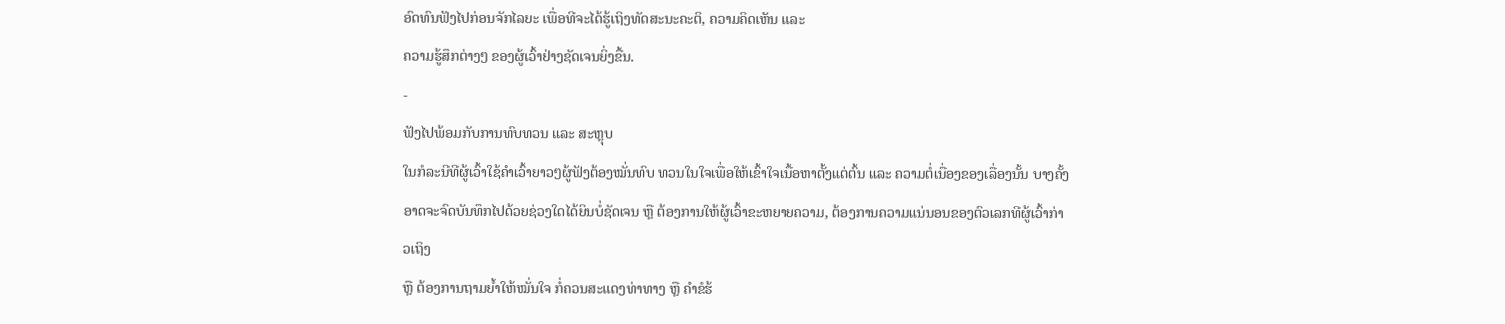ອົດທົນຟັງໄປກ່ອນຈັກໄລຍະ ເພື່ອທີຈະໄດ້ຮູ້ເຖິງທັດສະນະຄະຕິ, ຄວາມຄິດເຫັນ ແລະ
ຄວາມຮູ້ສຶກຕ່າງໆ ຂອງຜູ້ເວົ້າຢ່າງຊັດເຈນຍິ່ງຂື້ນ.
-
ຟັງໄປພ້ອມກັບການທົບທວນ ແລະ ສະຫຼຸບ
ໃນກໍລະນີທີຜູ້ເວົ້າໃຊ້ຄຳເວົ້າຍາວໆຜູ້ຟັງຕ້ອງໝັ່ນທົບ ທວນໃນໃຈເພື່ອໃຫ້ເຂົ້າໃຈເນື້ອຫາຕັ້ງແຕ່ຕົ້ນ ແລະ ຄວາມຕໍ່ເນື່ອງຂອງເລື່ອງນັ້ນ ບາງຄັ້ງອາດຈະຈົດບັນທຶກໄປດ້ວຍຊ່ວງໃດໄດ້ຍິນບໍ່ຊັດເຈນ ຫຼື ຕ້ອງການໃຫ້ຜູ້ເວົ້າຂະຫຍາຍຄວາມ, ຕ້ອງການຄວາມແນ່ນອນຂອງຕົວເລກທີຜູ້ເວົ້າກ່າວເຖິງ
ຫຼື ຕ້ອງການຖາມຍໍ້າໃຫ້ໝັ່ນໃຈ ກໍ່ຄວນສະແດງທ່າທາງ ຫຼື ຄຳຂໍຮ້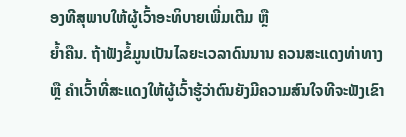ອງທີສຸພາບໃຫ້ຜູ້ເວົ້າອະທິບາຍເພີ່ມເຕີມ ຫຼື
ຍໍ້າຄືນ. ຖ້າຟັງຂໍ້ມູນເປັນໄລຍະເວລາດົນນານ ຄວນສະແດງທ່າທາງ ຫຼື ຄຳເວົ້າທີ່ສະແດງໃຫ້ຜູ້ເວົ້າຮູ້ວ່າຕົນຍັງມີຄວາມສົນໃຈທີຈະຟັງເຂົາ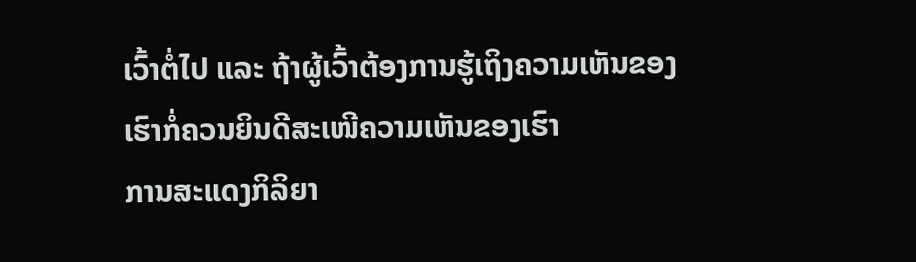ເວົ້າຕໍ່ໄປ ແລະ ຖ້າຜູ້ເວົ້າຕ້ອງການຮູ້ເຖິງຄວາມເຫັນຂອງເຮົາກໍ່ຄວນຍິນດີສະເໜີຄວາມເຫັນຂອງເຮົາ
ການສະແດງກິລິຍາ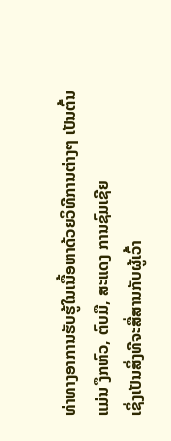ທ່າທາງອາການຮັບຮູ້ໃນເນື້ອຫາດ້ວຍວິທີການຕ່າງໆ ເປັນຕົ້ນແມ່ນ ງຶກຫົວ, ຕົບມື, ສະແດງ ການຊົມເຊີຍ
ເຊິ່ງເປັນສິ່ງທີຈະສື່ສານກັບຜູ້ເວົ້າ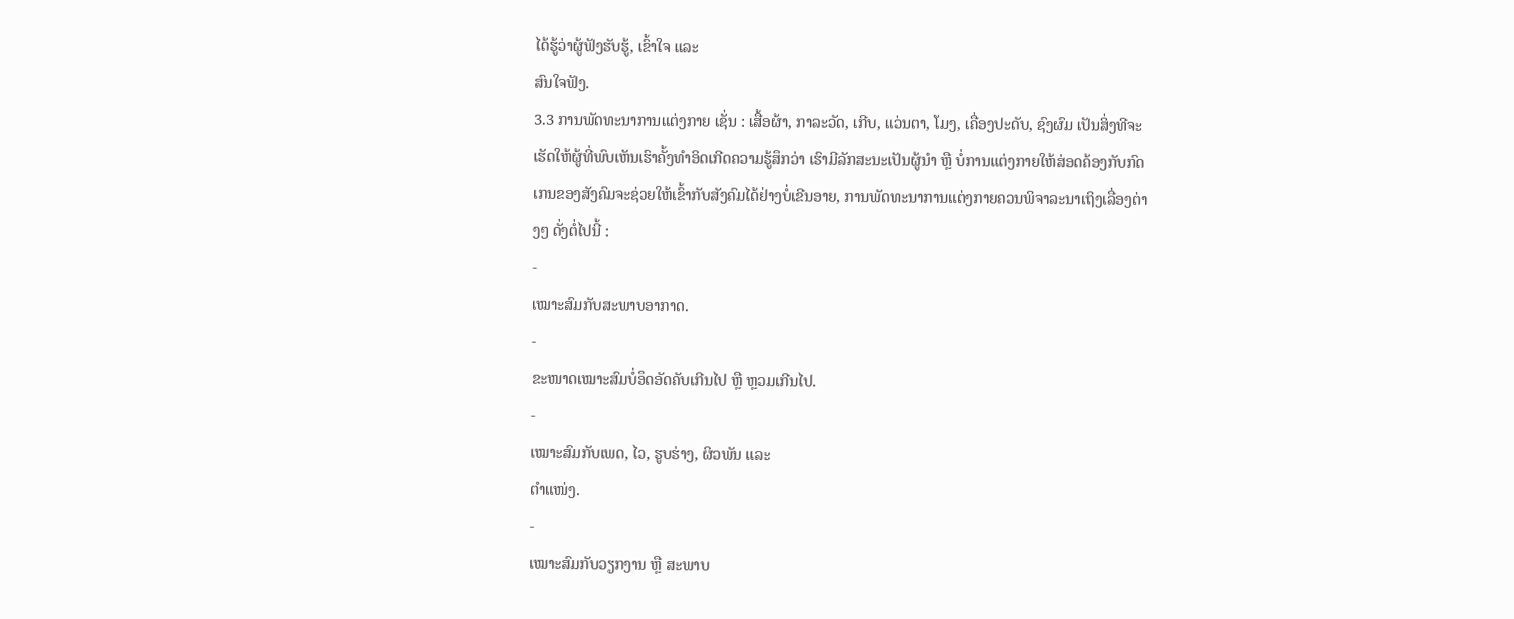ໄດ້ຮູ້ວ່າຜູ້ຟັງຮັບຮູ້, ເຂົ້າໃຈ ແລະ
ສົນໃຈຟັງ.
3.3 ການພັດທະນາການແຕ່ງກາຍ ເຊັ່ນ : ເສື້ອຜ້າ, ກາລະວັດ, ເກີບ, ແວ່ນຕາ, ໂມງ, ເຄື່ອງປະດັບ, ຊົງຜົມ ເປັນສິ່ງທີຈະເຮັດໃຫ້ຜູ້ທີ່ພົບເຫັນເຮົາຄັ້ງທຳອິດເກີດຄວາມຮູ້ສຶກວ່າ ເຮົາມີລັກສະນະເປັນຜູ້ນຳ ຫຼື ບໍ່ການແຕ່ງກາຍໃຫ້ສ່ອດຄ້ອງກັບກົດເກນຂອງສັງຄົມຈະຊ່ວຍໃຫ້ເຂົ້າກັບສັງຄົມໄດ້ຢ່າງບໍ່ເຂີນອາຍ, ການພັດທະນາການແຕ່ງກາຍຄວນພິຈາລະນາເຖິງເລື່ອງຕ່າງໆ ດັ່ງຕໍ່ໄປນີ້ :
-
ເໝາະສົມກັບສະພາບອາກາດ.
-
ຂະໜາດເໝາະສົມບໍ່ອຶດອັດຄັບເກີນໄປ ຫຼື ຫຼວມເກີນໄປ.
-
ເໝາະສົມກັບເພດ, ໄວ, ຮູບຮ່າງ, ຜິວພັນ ແລະ
ຕໍາແໜ່ງ.
-
ເໝາະສົມກັບວຽກງານ ຫຼື ສະພາບ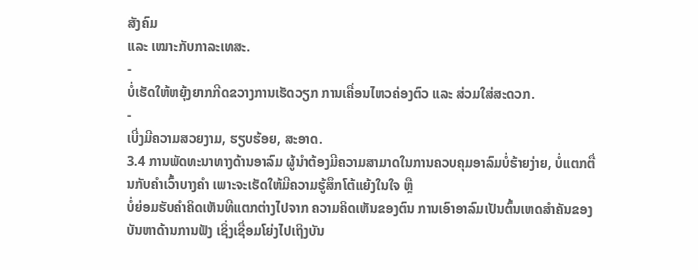ສັງຄົມ
ແລະ ເໝາະກັບກາລະເທສະ.
-
ບໍ່ເຮັດໃຫ້ຫຍຸ້ງຍາກກີດຂວາງການເຮັດວຽກ ການເຄື່ອນໄຫວຄ່ອງຕົວ ແລະ ສ່ວມໃສ່ສະດວກ.
-
ເບີ່ງມີຄວາມສວຍງາມ, ຮຽບຮ້ອຍ, ສະອາດ.
3.4 ການພັດທະນາທາງດ້ານອາລົມ ຜູ້ນຳຕ້ອງມີຄວາມສາມາດໃນການຄວບຄຸມອາລົມບໍ່ຮ້າຍງ່າຍ, ບໍ່ແຕກຕື່ນກັບຄຳເວົ້າບາງຄຳ ເພາະຈະເຮັດໃຫ້ມີຄວາມຮູ້ສຶກໂຕ້ແຍ້ງໃນໃຈ ຫຼື
ບໍ່ຍ່ອມຮັບຄຳຄິດເຫັນທີແຕກຕ່າງໄປຈາກ ຄວາມຄິດເຫັນຂອງຕົນ ການເອົາອາລົມເປັນຕົ້ນເຫດສຳຄັນຂອງບັນຫາດ້ານການຟັງ ເຊິ່ງເຊື່ອມໂຍ່ງໄປເຖິງບັນ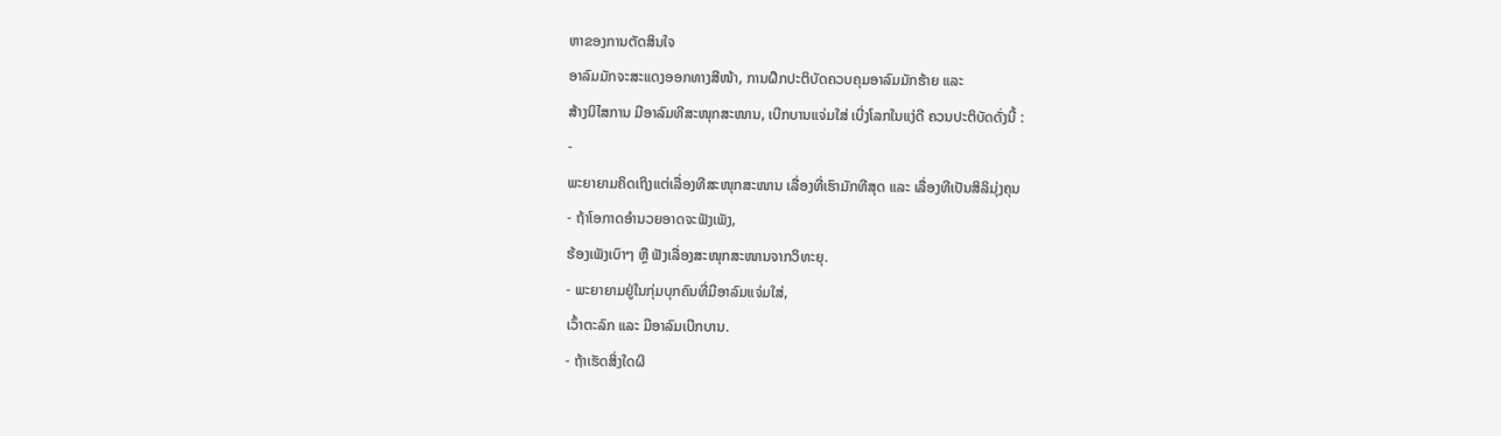ຫາຂອງການຕັດສິນໃຈ
ອາລົມມັກຈະສະແດງອອກທາງສີໜ້າ, ການຝຶກປະຕິບັດຄວບຄຸມອາລົມມັກຮ້າຍ ແລະ
ສ້າງນິໄສການ ມີອາລົມທີສະໜຸກສະໜານ, ເບີກບານແຈ່ມໃສ່ ເບີ່ງໂລກໃນແງ່ດີ ຄວນປະຕິບັດດັ່ງນີ້ :
-
ພະຍາຍາມຄິດເຖິງແຕ່ເລື່ອງທີສະໜຸກສະໜານ ເລື່ອງທີ່ເຮົາມັກທີສຸດ ແລະ ເລື່ອງທີເປັນສິລິມຸ່ງຄຸນ
- ຖ້າໂອກາດອຳນວຍອາດຈະຟັງເພັງ,
ຮ້ອງເພັງເບົາໆ ຫຼື ຟັງເລື່ອງສະໜຸກສະໜານຈາກວິທະຍຸ.
- ພະຍາຍາມຢູ່ໃນກຸ່ມບຸກຄົນທີ່ມີອາລົມແຈ່ມໃສ່,
ເວົ້າຕະລົກ ແລະ ມີອາລົມເບີກບານ.
- ຖ້າເຮັດສິ່ງໃດຜິ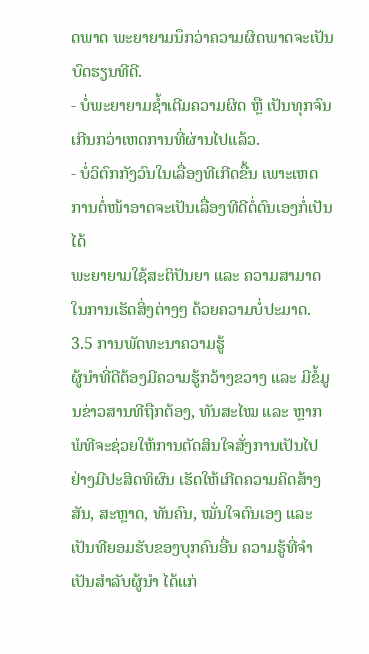ດພາດ ພະຍາຍາມນຶກວ່າຄວາມຜິດພາດຈະເປັນບົດຮຽນທີດີ.
- ບໍ່ພະຍາຍາມຊໍ້າເຕີມຄວາມຜິດ ຫຼື ເປັນທຸກຈົນເກີນກວ່າເຫດການທີ່ຜ່ານໄປແລ້ວ.
- ບໍ່ວິຕົກກັງວົນໃນເລື່ອງທີເກີດຂື້ນ ເພາະເຫດການຕໍ່ໜ້າອາດຈະເປັນເລື່ອງທີດີຕໍ່ຕົນເອງກໍ່ເປັນໄດ້
ພະຍາຍາມໃຊ້ສະຕິປັນຍາ ແລະ ຄວາມສາມາດໃນການເຮັດສິ່ງຕ່າງໆ ດ້ວຍຄວາມບໍ່ປະມາດ.
3.5 ການພັດທະນາຄວາມຮູ້
ຜູ້ນຳທີ່ດີຕ້ອງມີຄວາມຮູ້ກວ້າງຂວາງ ແລະ ມີຂໍ້ມູນຂ່າວສານທີຖືກຕ້ອງ, ທັນສະໄໝ ແລະ ຫຼາກພໍທີຈະຊ່ວຍໃຫ້ການຕັດສິນໃຈສັ່ງການເປັນໄປຢ່າງມີປະສິດທິຜົນ ເຮັດໃຫ້ເກີດຄວາມຄິດສ້າງສັນ, ສະຫຼາດ, ທັນຄົນ, ໝັ່ນໃຈຕົນເອງ ແລະ ເປັນທີຍອມຮັບຂອງບຸກຄົນອື່ນ ຄວາມຮູ້ທີ່ຈຳເປັນສຳລັບຜູ້ນຳ ໄດ້ແກ່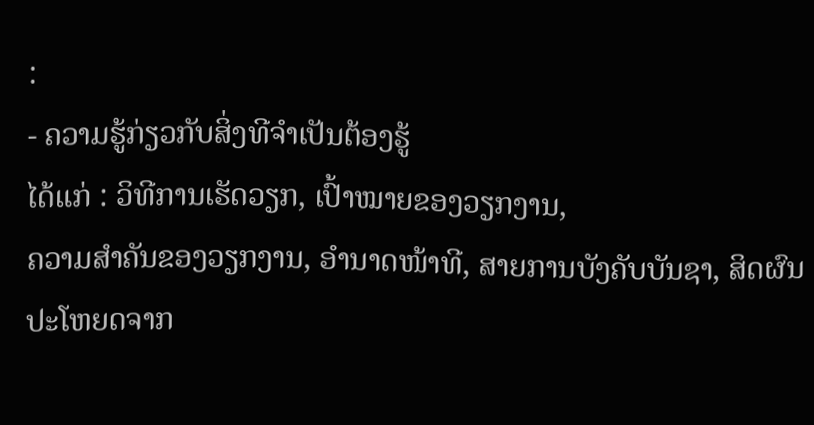:
- ຄວາມຮູ້ກ່ຽວກັບສິ່ງທີຈຳເປັນຕ້ອງຮູ້
ໄດ້ແກ່ : ວິທີການເຮັດວຽກ, ເປົ້າໝາຍຂອງວຽກງານ,
ຄວາມສຳຄັນຂອງວຽກງານ, ອຳນາດໜ້າທີ, ສາຍການບັງຄັບບັນຊາ, ສິດຜົນປະໂຫຍດຈາກ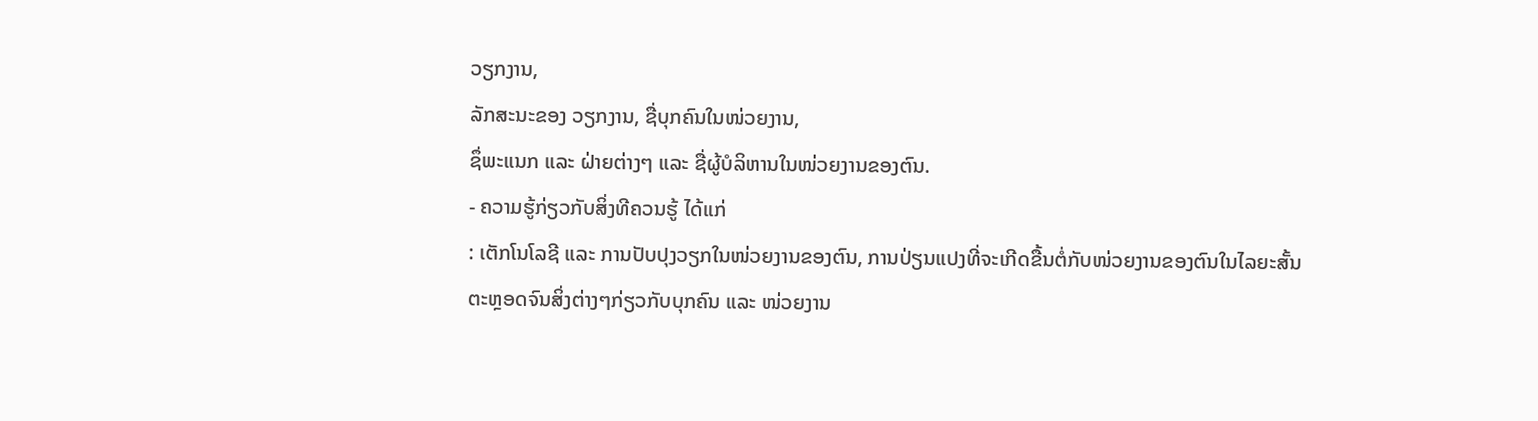ວຽກງານ,
ລັກສະນະຂອງ ວຽກງານ, ຊື່ບຸກຄົນໃນໜ່ວຍງານ,
ຊຶ່ພະແນກ ແລະ ຝ່າຍຕ່າງໆ ແລະ ຊື່ຜູ້ບໍລິຫານໃນໜ່ວຍງານຂອງຕົນ.
- ຄວາມຮູ້ກ່ຽວກັບສິ່ງທີຄວນຮູ້ ໄດ້ແກ່
: ເຕັກໂນໂລຊີ ແລະ ການປັບປຸງວຽກໃນໜ່ວຍງານຂອງຕົນ, ການປ່ຽນແປງທີ່ຈະເກີດຂື້ນຕໍ່ກັບໜ່ວຍງານຂອງຕົນໃນໄລຍະສັ້ນ
ຕະຫຼອດຈົນສິ່ງຕ່າງໆກ່ຽວກັບບຸກຄົນ ແລະ ໜ່ວຍງານ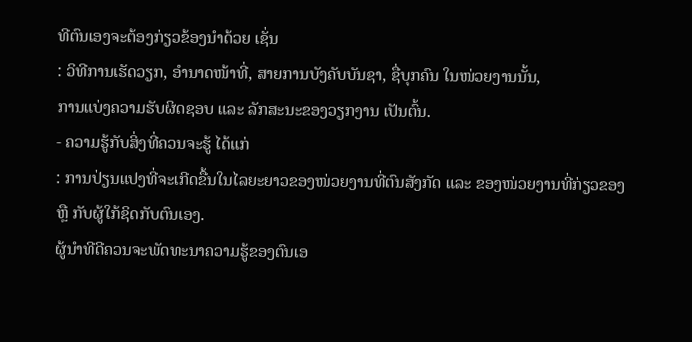ທີຕົນເອງຈະຕ້ອງກ່ຽວຂ້ອງນຳດ້ວຍ ເຊັ່ນ
: ວິທີການເຮັດວຽກ, ອຳນາດໜ້າທີ່, ສາຍການບັງຄັບບັນຊາ, ຊື່ບຸກຄົນ ໃນໜ່ວຍງານນັ້ນ,
ການແບ່ງຄວາມຮັບຜິດຊອບ ແລະ ລັກສະນະຂອງວຽກງານ ເປັນຕົ້ນ.
- ຄວາມຮູ້ກັບສິ່ງທີ່ຄວນຈະຮູ້ ໄດ້ແກ່
: ການປ່ຽນແປງທີ່ຈະເກີດຂື້ນໃນໄລຍະຍາວຂອງໜ່ວຍງານທີ່ຕົນສັງກັດ ແລະ ຂອງໜ່ວຍງານທີ່ກ່ຽວຂອງ
ຫຼື ກັບຜູ້ໃກ້ຊິດກັບຕົນເອງ.
ຜູ້ນຳທີດີຄວນຈະພັດທະນາຄວາມຮູ້ຂອງຕົນເອ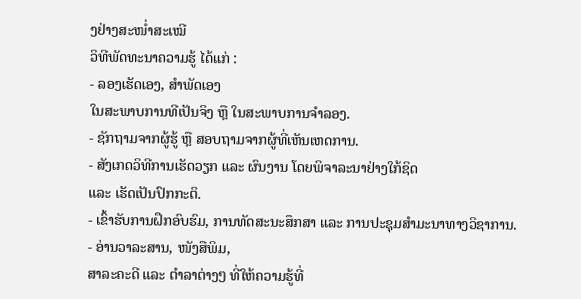ງຢ່າງສະໜໍ່າສະເໝີ
ວິທີພັດທະນາຄວາມຮູ້ ໄດ້ແກ່ :
- ລອງເຮັດເອງ, ສຳພັດເອງ
ໃນສະພາບການທີເປັນຈິງ ຫຼື ໃນສະພາບການຈຳລອງ.
- ຊັກຖາມຈາກຜູ້ຮູ້ ຫຼື ສອບຖາມຈາກຜູ້ທີ່ເຫັນເຫດການ.
- ສັງເກດວິທີການເຮັດວຽກ ແລະ ຜົນງານ ໂດຍພິຈາລະນາຢ່າງໃກ້ຊິດ
ແລະ ເຮັດເປັນປົກກະຕິ.
- ເຂົ້າຮັບການຝຶກອົບຮົມ, ການທັດສະນະສຶກສາ ແລະ ການປະຊຸມສຳມະນາທາງວິຊາການ.
- ອ່ານວາລະສານ, ໜັງສືພິມ,
ສາລະຄະດີ ແລະ ຕຳລາຕ່າງໆ ທີ່ໃຫ້ຄວາມຮູ້ທີ່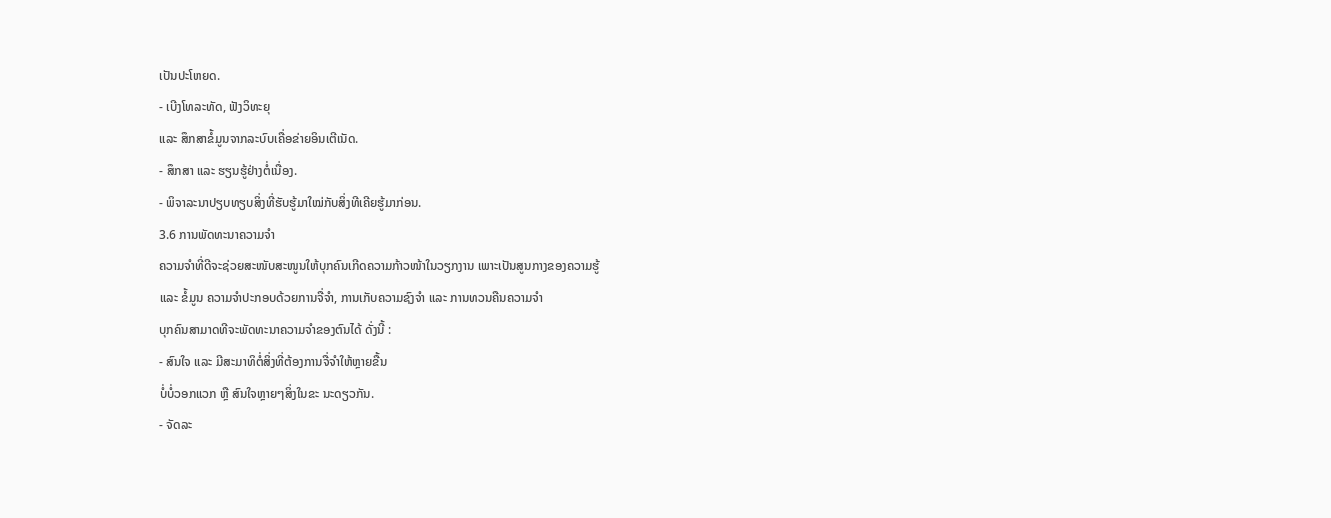ເປັນປະໂຫຍດ.
- ເບີງໂທລະທັດ, ຟັງວິທະຍຸ
ແລະ ສຶກສາຂໍ້ມູນຈາກລະບົບເຄື່ອຂ່າຍອິນເຕີເນັດ.
- ສຶກສາ ແລະ ຮຽນຮູ້ຢ່າງຕໍ່ເນື່ອງ.
- ພິຈາລະນາປຽບທຽບສິ່ງທີ່ຮັບຮູ້ມາໃໝ່ກັບສິ່ງທີເຄີຍຮູ້ມາກ່ອນ.
3.6 ການພັດທະນາຄວາມຈຳ
ຄວາມຈຳທີ່ດີຈະຊ່ວຍສະໜັບສະໜູນໃຫ້ບຸກຄົນເກີດຄວາມກ້າວໜ້າໃນວຽກງານ ເພາະເປັນສູນກາງຂອງຄວາມຮູ້
ແລະ ຂໍ້ມູນ ຄວາມຈຳປະກອບດ້ວຍການຈື່ຈຳ, ການເກັບຄວາມຊົງຈຳ ແລະ ການທວນຄືນຄວາມຈຳ
ບຸກຄົນສາມາດທີຈະພັດທະນາຄວາມຈຳຂອງຕົນໄດ້ ດັ່ງນີ້ :
- ສົນໃຈ ແລະ ມີສະມາທິຕໍ່ສິ່ງທີ່ຕ້ອງການຈື່ຈຳໃຫ້ຫຼາຍຂື້ນ
ບໍ່ບໍ່ວອກແວກ ຫຼື ສົນໃຈຫຼາຍໆສິ່ງໃນຂະ ນະດຽວກັນ.
- ຈັດລະ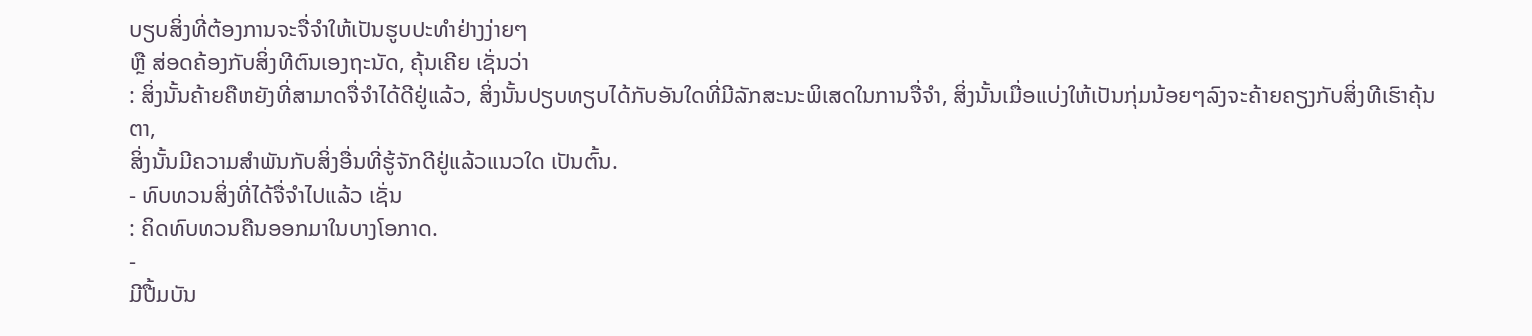ບຽບສິ່ງທີ່ຕ້ອງການຈະຈື່ຈຳໃຫ້ເປັນຮູບປະທຳຢ່າງງ່າຍໆ
ຫຼື ສ່ອດຄ້ອງກັບສິ່ງທີຕົນເອງຖະນັດ, ຄຸ້ນເຄີຍ ເຊັ່ນວ່າ
: ສິ່ງນັ້ນຄ້າຍຄືຫຍັງທີ່ສາມາດຈື່ຈຳໄດ້ດີຢູ່ແລ້ວ, ສິ່ງນັ້ນປຽບທຽບໄດ້ກັບອັນໃດທີ່ມີລັກສະນະພິເສດໃນການຈື່ຈຳ, ສິ່ງນັ້ນເມື່ອແບ່ງໃຫ້ເປັນກຸ່ມນ້ອຍໆລົງຈະຄ້າຍຄຽງກັບສິ່ງທີເຮົາຄຸ້ນຕາ,
ສິ່ງນັ້ນມີຄວາມສຳພັນກັບສິ່ງອື່ນທີ່ຮູ້ຈັກດີຢູ່ແລ້ວແນວໃດ ເປັນຕົ້ນ.
- ທົບທວນສິ່ງທີ່ໄດ້ຈື່ຈຳໄປແລ້ວ ເຊັ່ນ
: ຄິດທົບທວນຄືນອອກມາໃນບາງໂອກາດ.
-
ມີປື້ມບັນ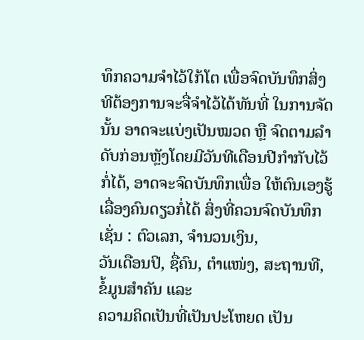ທຶກຄວາມຈຳໄວ້ໃກ້ໂຕ ເພື່ອຈົດບັນທຶກສິ່ງທີຕ້ອງການຈະຈື່ຈຳໄວ້ໄດ້ທັນທີ່ ໃນການຈັດນັ້ນ ອາດຈະແບ່ງເປັນໝວດ ຫຼື ຈົດຕາມລຳດັບກ່ອນຫຼັງໂດຍມີວັນທີເດືອນປີກຳກັບໄວ້ກໍ່ໄດ້, ອາດຈະຈົດບັນທຶກເພື່ອ ໃຫ້ຕົນເອງຮູ້ເລື່ອງຄົນດຽວກໍ່ໄດ້ ສິ່ງທີ່ຄວນຈົດບັນທຶກ ເຊັ່ນ : ຕົວເລກ, ຈຳນວນເງິນ,
ວັນເດືອນປິ, ຊື່ຄົນ, ຕໍາແໜ່ງ, ສະຖານທີ, ຂໍ້ມູນສຳຄັນ ແລະ
ຄວາມຄິດເປັນທີ່ເປັນປະໂຫຍດ ເປັນ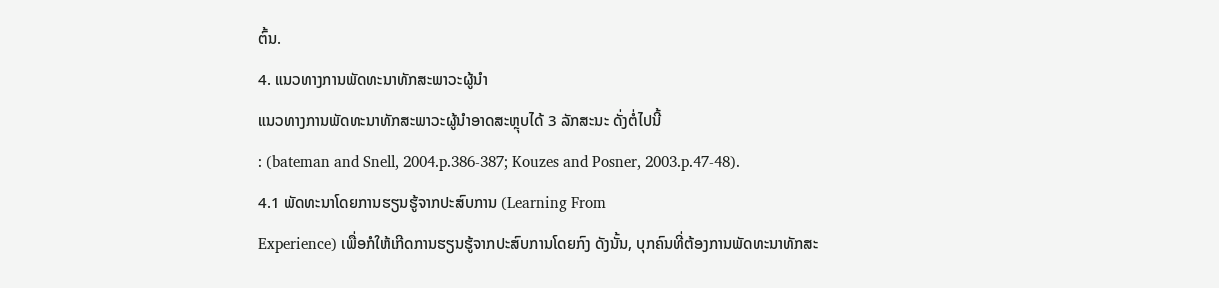ຕົ້ນ.
4. ແນວທາງການພັດທະນາທັກສະພາວະຜູ້ນຳ
ແນວທາງການພັດທະນາທັກສະພາວະຜູ້ນຳອາດສະຫຼຸບໄດ້ 3 ລັກສະນະ ດັ່ງຕໍ່ໄປນີ້
: (bateman and Snell, 2004.p.386-387; Kouzes and Posner, 2003.p.47-48).
4.1 ພັດທະນາໂດຍການຮຽນຮູ້ຈາກປະສົບການ (Learning From
Experience) ເພື່ອກໍໃຫ້ເກີດການຮຽນຮູ້ຈາກປະສົບການໂດຍກົງ ດັງນັ້ນ, ບຸກຄົນທີ່ຕ້ອງການພັດທະນາທັກສະ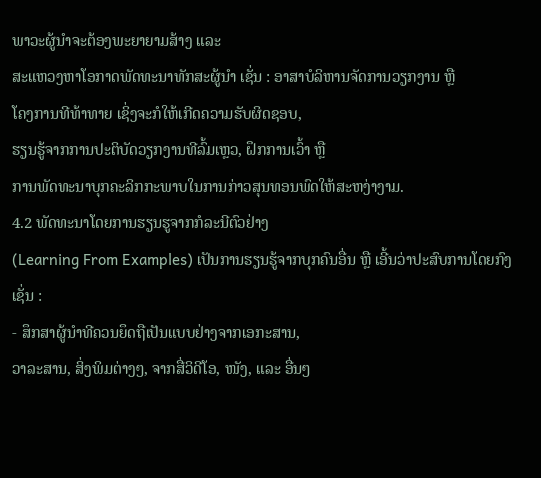ພາວະຜູ້ນຳຈະຕ້ອງພະຍາຍາມສ້າງ ແລະ
ສະແຫວງຫາໂອກາດພັດທະນາທັກສະຜູ້ນຳ ເຊັ່ນ : ອາສາບໍລິຫານຈັດການວຽກງານ ຫຼື
ໂຄງການທີທ້າທາຍ ເຊິ່ງຈະກໍໃຫ້ເກີດຄວາມຮັບຜິດຊອບ,
ຮຽນຮູ້ຈາກການປະຕິບັດວຽກງານທີລົ້ມເຫຼວ, ຝຶກການເວົ້າ ຫຼື
ການພັດທະນາບຸກຄະລິກກະພາບໃນການກ່າວສຸນທອນພົດໃຫ້ສະຫງ່າງາມ.
4.2 ພັດທະນາໂດຍການຮຽນຮູຈາກກໍລະນີຕົວຢ່າງ
(Learning From Examples) ເປັນການຮຽນຮູ້ຈາກບຸກຄົນອື່ນ ຫຼື ເອີ້ນວ່າປະສົບການໂດຍກົງ
ເຊັ່ນ :
- ສຶກສາຜູ້ນຳທີຄວນຍຶດຖືເປັນແບບຢ່າງຈາກເອກະສານ,
ວາລະສານ, ສິ່ງພິມຕ່າງໆ, ຈາກສື່ວິດີໂອ, ໜັງ, ແລະ ອື່ນໆ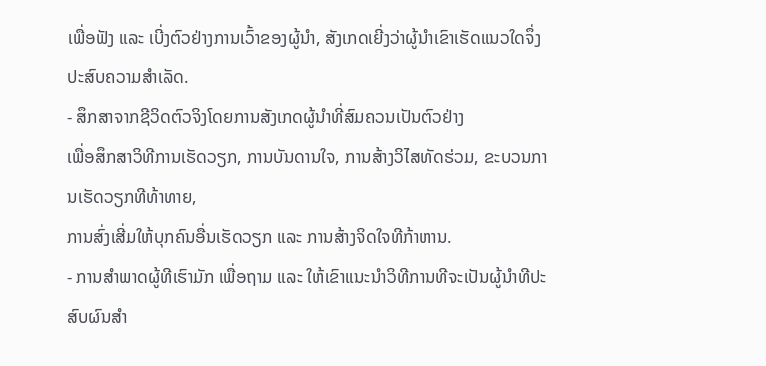ເພື່ອຟັງ ແລະ ເບີ່ງຕົວຢ່າງການເວົ້າຂອງຜູ້ນຳ, ສັງເກດເຍີ່ງວ່າຜູ້ນຳເຂົາເຮັດແນວໃດຈຶ່ງປະສົບຄວາມສຳເລັດ.
- ສຶກສາຈາກຊີວິດຕົວຈິງໂດຍການສັງເກດຜູ້ນຳທີ່ສົມຄວນເປັນຕົວຢ່າງ
ເພື່ອສຶກສາວິທີການເຮັດວຽກ, ການບັນດານໃຈ, ການສ້າງວິໄສທັດຮ່ວມ, ຂະບວນການເຮັດວຽກທີທ້າທາຍ,
ການສົ່ງເສີ່ມໃຫ້ບຸກຄົນອື່ນເຮັດວຽກ ແລະ ການສ້າງຈິດໃຈທີກ້າຫານ.
- ການສຳພາດຜູ້ທີເຮົາມັກ ເພື່ອຖາມ ແລະ ໃຫ້ເຂົາແນະນຳວິທີການທີຈະເປັນຜູ້ນຳທີປະສົບຜົນສຳ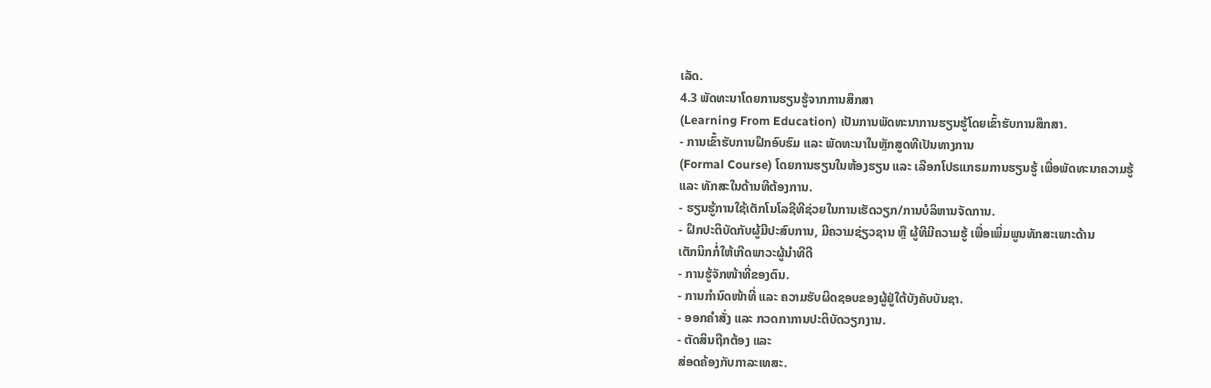ເລັດ.
4.3 ພັດທະນາໂດຍການຮຽນຮູ້ຈາກການສຶກສາ
(Learning From Education) ເປັນການພັດທະນາການຮຽນຮູ້ໂດຍເຂົ້າຮັບການສຶກສາ.
- ການເຂົ້າຮັບການຝຶກອົບຮົມ ແລະ ພັດທະນາໃນຫຼັກສູດທີເປັນທາງການ
(Formal Course) ໂດຍການຮຽນໃນຫ້ອງຮຽນ ແລະ ເລືອກໂປຣແກຣມການຮຽນຮູ້ ເພື່ອພັດທະນາຄວາມຮູ້
ແລະ ທັກສະໃນດ້ານທີຕ້ອງການ.
- ຮຽນຮູ້ການໃຊ້ເຕັກໂນໂລຊີທີຊ່ວຍໃນການເຮັດວຽກ/ການບໍລິຫານຈັດການ.
- ຝຶກປະຕິບັດກັບຜູ້ມີປະສົບການ, ມີຄວາມຊ່ຽວຊານ ຫຼື ຜູ້ທີມີຄວາມຮູ້ ເພື່ອເພິ່ມພູນທັກສະເພາະດ້ານ
ເຕັກນິກກໍ່ໃຫ້ເກີດພາວະຜູ້ນຳທີດີ
- ການຮູ້ຈັກໜ້າທີ່ຂອງຕົນ.
- ການກຳນົດໜ້າທີ່ ແລະ ຄວາມຮັບຜິດຊອບຂອງຜູ້ຢູ່ໃຕ້ບັງຄັບບັນຊາ.
- ອອກຄຳສັ່ງ ແລະ ກວດກາການປະຕິບັດວຽກງານ.
- ຕັດສິນຖືກຕ້ອງ ແລະ
ສ່ອດຄ້ອງກັບກາລະເທສະ.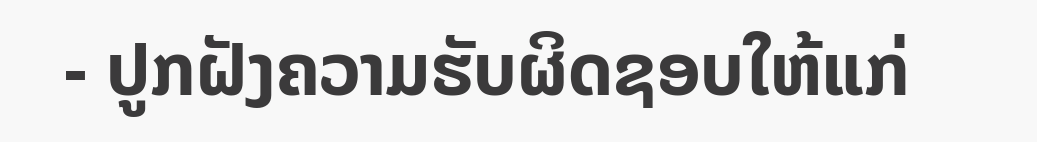- ປູກຝັງຄວາມຮັບຜິດຊອບໃຫ້ແກ່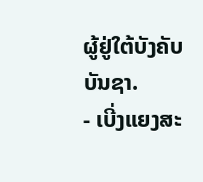ຜູ້ຢູ່ໃຕ້ບັງຄັບບັນຊາ.
- ເບີ່ງແຍງສະ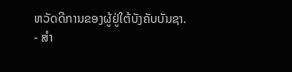ຫວັດດີການຂອງຜູ້ຢູ່ໃຕ້ບັງຄັບບັນຊາ.
- ສຳ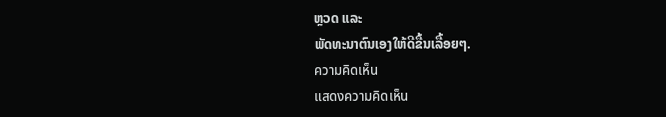ຫຼວດ ແລະ
ພັດທະນາຕົນເອງໃຫ້ດີຂື້ນເລື້ອຍໆ.
ความคิดเห็น
แสดงความคิดเห็น